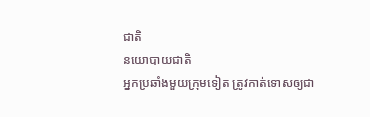ជាតិ
នយោបាយជាតិ
អ្នកប្រឆាំងមួយក្រុមទៀត ត្រូវកាត់ទោសឲ្យជា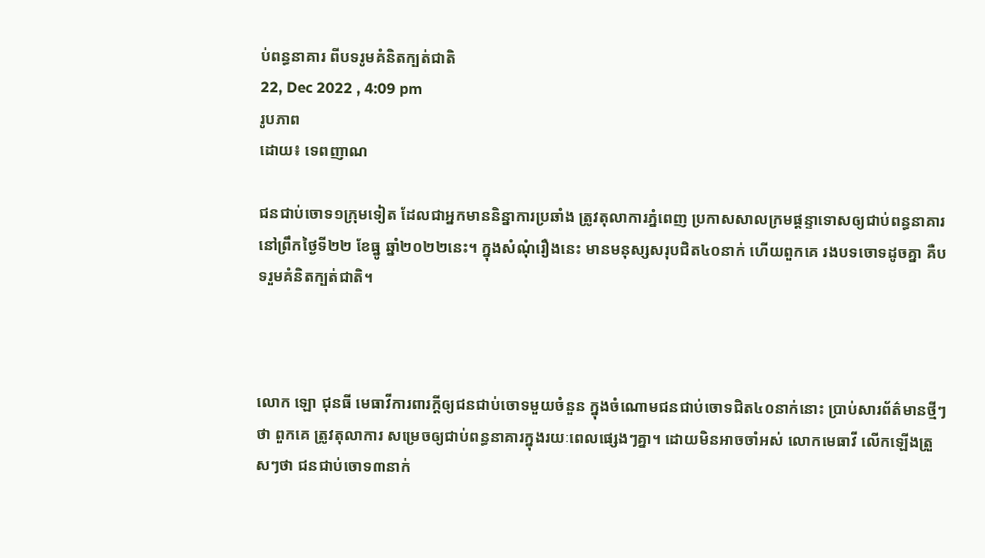ប់ពន្ធនាគារ ពីបទរូមគំនិតក្បត់ជាតិ
22, Dec 2022 , 4:09 pm
រូបភាព
ដោយ៖ ទេពញាណ

ជនជាប់ចោទ១ក្រុមទៀត ដែលជាអ្នកមាននិន្នាការប្រឆាំង ត្រូវតុលាការភ្នំពេញ ប្រកាសសាលក្រមផ្តន្ទាទោសឲ្យជាប់ពន្ធនាគារ នៅព្រឹកថ្ងៃទី២២ ខែធ្នូ ឆ្នាំ២០២២នេះ។ ក្នុងសំណុំរឿងនេះ មានមនុស្សសរុបជិត៤០នាក់ ហើយពួកគេ រងបទចោទដូចគ្នា គឺបទរួមគំនិតក្បត់ជាតិ។



លោក ឡោ ជុនធី មេធាវីការពារក្តីឲ្យជនជាប់ចោទមួយចំនួន ក្នុងចំណោមជនជាប់ចោទជិត៤០នាក់នោះ ប្រាប់សារព័ត៌មានថ្មីៗថា ពួកគេ ត្រូវតុលាការ សម្រេចឲ្យជាប់ពន្ធនាគារក្នុងរយៈពេលផ្សេងៗគ្នា។ ដោយមិនអាចចាំអស់ លោកមេធាវី លើកឡើងត្រួសៗថា ជនជាប់ចោទ៣នាក់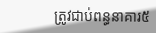ត្រូវជាប់ពន្ធនាគារ៥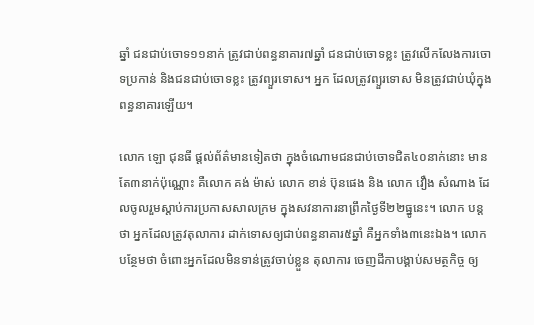ឆ្នាំ ជនជាប់ចោទ១១នាក់ ត្រូវជាប់ពន្ធនាគារ៧ឆ្នាំ ជនជាប់ចោទខ្លះ ត្រូវលើកលែងការចោទប្រកាន់ និងជនជាប់ចោទខ្លះ ត្រូវព្យួរទោស។ អ្នក ដែលត្រូវព្យួរទោស មិនត្រូវជាប់ឃុំក្នុងពន្ធនាគារឡើយ។

លោក ឡោ ជុនធី ផ្តល់ព័ត៌មានទៀតថា ក្នុងចំណោមជនជាប់ចោទជិត៤០នាក់នោះ មានតែ៣នាក់ប៉ុណ្ណោះ គឺលោក គង់ ម៉ាស់ លោក ខាន់ ប៊ុនផេង និង លោក វឿង សំណាង ដែលចូលរួមស្តាប់ការប្រកាសសាលក្រម ក្នុងសវនាការនាព្រឹកថ្ងៃទី២២ធ្នូនេះ។ លោក បន្តថា អ្នកដែលត្រូវតុលាការ ដាក់ទោសឲ្យជាប់ពន្ធនាគារ៥ឆ្នាំ គឺអ្នកទាំង៣នេះឯង។ លោក បន្ថែមថា ចំពោះអ្នកដែលមិនទាន់ត្រូវចាប់ខ្លួន តុលាការ ចេញដីកាបង្គាប់សមត្ថកិច្ច ឲ្យ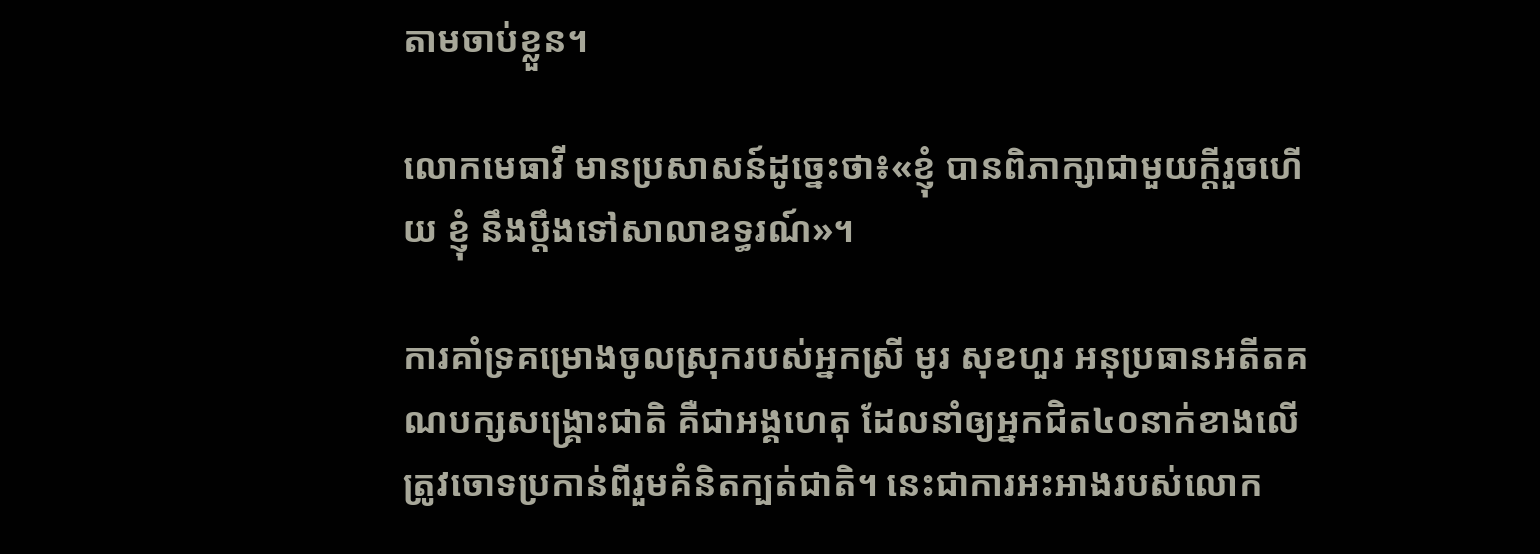តាមចាប់ខ្លួន។

លោកមេធាវី មានប្រសាសន៍ដូច្នេះថា៖«ខ្ញុំ បានពិភាក្សាជាមួយក្តីរួចហើយ ខ្ញុំ នឹងប្តឹងទៅសាលាឧទ្ធរណ៍»។

ការគាំទ្រគម្រោងចូលស្រុករបស់អ្នកស្រី មូរ សុខហួរ អនុប្រធានអតីតគណបក្សសង្គ្រោះជាតិ គឺជាអង្គហេតុ ដែលនាំឲ្យអ្នកជិត៤០នាក់ខាងលើ ត្រូវចោទប្រកាន់ពីរួមគំនិតក្បត់ជាតិ។ នេះជាការអះអាងរបស់លោក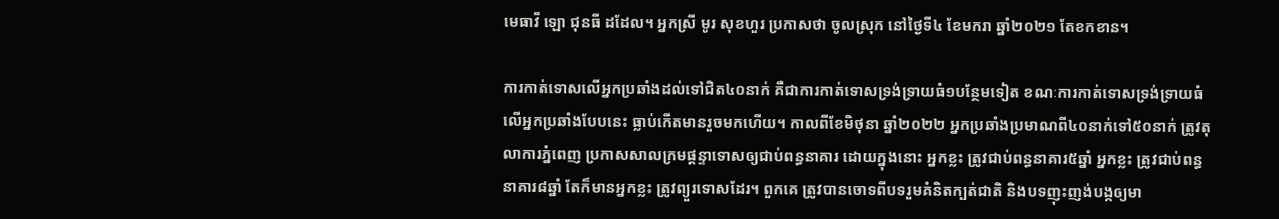មេធាវី ឡោ ជុនធី ដដែល។ អ្នកស្រី មូរ សុខហួរ ប្រកាសថា ចូលស្រុក នៅថ្ងៃទី៤ ខែមករា ឆ្នាំ២០២១ តែខកខាន។

ការកាត់ទោសលើអ្នកប្រឆាំងដល់ទៅជិត៤០នាក់ គឺជាការកាត់ទោសទ្រង់ទ្រាយធំ១បន្ថែមទៀត ខណៈការកាត់ទោសទ្រង់ទ្រាយធំលើអ្នកប្រឆាំងបែបនេះ ធ្លាប់កើតមានរួចមកហើយ។ កាលពីខែមិថុនា ឆ្នាំ២០២២ អ្នកប្រឆាំងប្រមាណពី៤០នាក់ទៅ៥០នាក់ ត្រូវតុលាការភ្នំពេញ ប្រកាសសាលក្រមផ្តន្ទាទោសឲ្យជាប់ពន្ធនាគារ ដោយក្នុងនោះ អ្នកខ្លះ ត្រូវជាប់ពន្ធនាគារ៥ឆ្នាំ អ្នកខ្លះ ត្រូវជាប់ពន្ធនាគារ៨ឆ្នាំ តែក៏មានអ្នកខ្លះ ត្រូវព្យួរទោសដែរ។ ពួកគេ ត្រូវបានចោទពីបទរួមគំនិតក្បត់ជាតិ និងបទញុះញង់បង្កឲ្យមា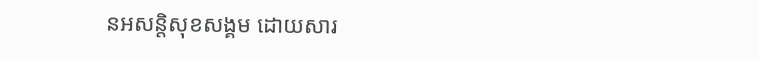នអសន្តិសុខសង្គម ដោយសារ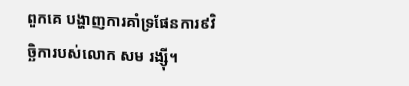ពួកគេ បង្ហាញការគាំទ្រផែនការ៩វិច្ឆិការបស់លោក សម រង្ស៊ី។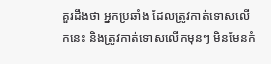គួរដឹងថា អ្នកប្រឆាំង ដែលត្រូវកាត់ទោសលើកនេះ និងត្រូវកាត់ទោសលើកមុនៗ មិនមែនកំ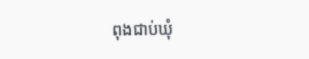ពុងជាប់ឃុំ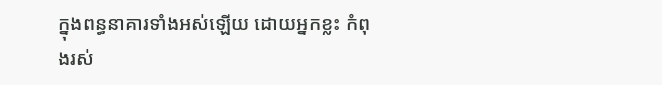ក្នុងពន្ធនាគារទាំងអស់ឡើយ ដោយអ្នកខ្លះ កំពុងរស់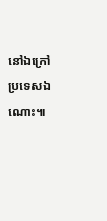នៅឯក្រៅប្រទេសឯណោះ៕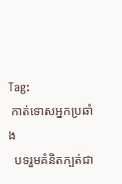Tag:
 កាត់ទោសអ្នកប្រឆាំង
  បទរួមគំនិតក្បត់ជា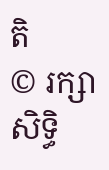តិ
© រក្សាសិទ្ធិ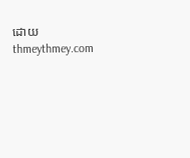ដោយ thmeythmey.com